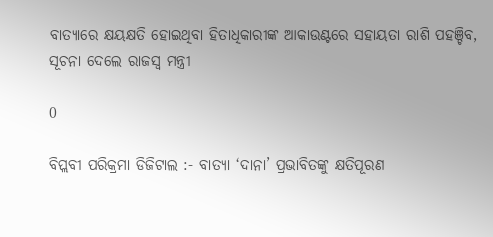ବାତ୍ୟାରେ କ୍ଷୟକ୍ଷତି ହୋଇଥିବା ହିତାଧିକାରୀଙ୍କ ଆକାଉଣ୍ଟରେ ସହାୟତା ରାଶି ପହଞ୍ଚିବ, ସୂଚନା ଦେଲେ ରାଜସ୍ବ ମନ୍ତ୍ରୀ

0

ବିପ୍ଲବୀ ପରିକ୍ରମା ଡିଜିଟାଲ :- ବାତ୍ୟା ‘ଦାନା’ ପ୍ରଭାବିତଙ୍କୁ କ୍ଷତିପୂରଣ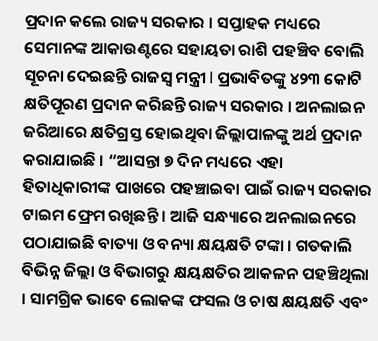ପ୍ରଦାନ କଲେ ରାଜ୍ୟ ସରକାର । ସପ୍ତାହକ ମଧ୍ୟରେ ସେମାନଙ୍କ ଆକାଉଣ୍ଟରେ ସହାୟତା ରାଶି ପହଞ୍ଚିବ ବୋଲି ସୂଚନା ଦେଇଛନ୍ତି ରାଜସ୍ବ ମନ୍ତ୍ରୀ l ପ୍ରଭାବିତଙ୍କୁ ୪୨୩ କୋଟି କ୍ଷତିପୂରଣ ପ୍ରଦାନ କରିଛନ୍ତି ରାଜ୍ୟ ସରକାର । ଅନଲାଇନ ଜରିଆରେ କ୍ଷତିଗ୍ରସ୍ତ ହୋଇଥିବା ଜିଲ୍ଲାପାଳଙ୍କୁ ଅର୍ଥ ପ୍ରଦାନ କରାଯାଇଛି । “ଆସନ୍ତା ୭ ଦିନ ମଧ୍ୟରେ ଏହା ହିତାଧିକାରୀଙ୍କ ପାଖରେ ପହଞ୍ଚାଇବା ପାଇଁ ରାଜ୍ୟ ସରକାର ଟାଇମ ଫ୍ରେମ ରଖିଛନ୍ତି । ଆଜି ସନ୍ଧ୍ୟାରେ ଅନଲାଇନରେ ପଠାଯାଇଛି ବାତ୍ୟା ଓ ବନ୍ୟା କ୍ଷୟକ୍ଷତି ଟଙ୍କା । ଗତକାଲି ବିଭିନ୍ନ ଜିଲ୍ଲା ଓ ବିଭାଗରୁ କ୍ଷୟକ୍ଷତିର ଆକଳନ ପହଞ୍ଚିଥିଲା । ସାମଗ୍ରିକ ଭାବେ ଲୋକଙ୍କ ଫସଲ ଓ ଚାଷ କ୍ଷୟକ୍ଷତି ଏବଂ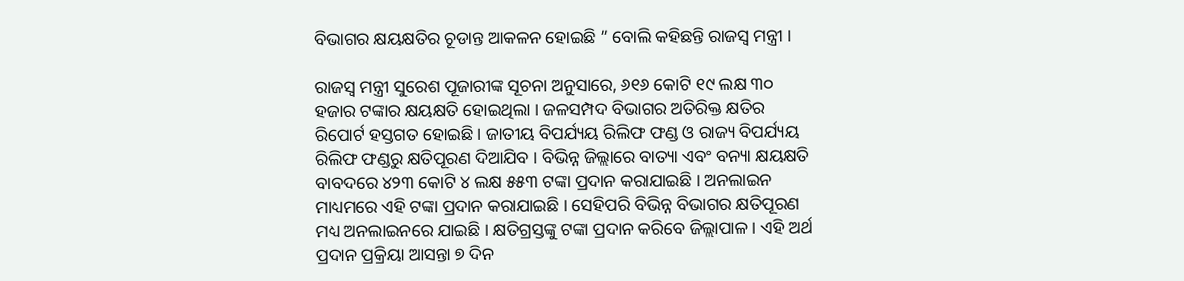ବିଭାଗର କ୍ଷୟକ୍ଷତିର ଚୂଡାନ୍ତ ଆକଳନ ହୋଇଛି ” ବୋଲି କହିଛନ୍ତି ରାଜସ୍ୱ ମନ୍ତ୍ରୀ ।

ରାଜସ୍ୱ ମନ୍ତ୍ରୀ ସୁରେଶ ପୂଜାରୀଙ୍କ ସୂଚନା ଅନୁସାରେ, ୬୧୬ କୋଟି ୧୯ ଲକ୍ଷ ୩୦ ହଜାର ଟଙ୍କାର କ୍ଷୟକ୍ଷତି ହୋଇଥିଲା । ଜଳସମ୍ପଦ ବିଭାଗର ଅତିରିକ୍ତ କ୍ଷତିର ରିପୋର୍ଟ ହସ୍ତଗତ ହୋଇଛି । ଜାତୀୟ ବିପର୍ଯ୍ୟୟ ରିଲିଫ ଫଣ୍ଡ ଓ ରାଜ୍ୟ ବିପର୍ଯ୍ୟୟ ରିଲିଫ ଫଣ୍ଡରୁ କ୍ଷତିପୂରଣ ଦିଆଯିବ । ବିଭିନ୍ନ ଜିଲ୍ଲାରେ ବାତ୍ୟା ଏବଂ ବନ୍ୟା କ୍ଷୟକ୍ଷତି ବାବଦରେ ୪୨୩ କୋଟି ୪ ଲକ୍ଷ ୫୫୩ ଟଙ୍କା ପ୍ରଦାନ କରାଯାଇଛି । ଅନଲାଇନ ମାଧ୍ୟମରେ ଏହି ଟଙ୍କା ପ୍ରଦାନ କରାଯାଇଛି । ସେହିପରି ବିଭିନ୍ନ ବିଭାଗର କ୍ଷତିପୂରଣ ମଧ୍ୟ ଅନଲାଇନରେ ଯାଇଛି । କ୍ଷତିଗ୍ରସ୍ତଙ୍କୁ ଟଙ୍କା ପ୍ରଦାନ କରିବେ ଜିଲ୍ଲାପାଳ । ଏହି ଅର୍ଥ ପ୍ରଦାନ ପ୍ରକ୍ରିୟା ଆସନ୍ତା ୭ ଦିନ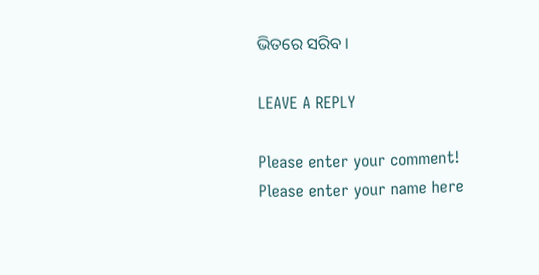ଭିତରେ ସରିବ ।

LEAVE A REPLY

Please enter your comment!
Please enter your name here